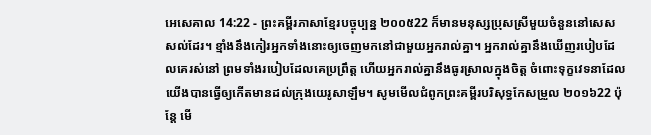អេសេគាល 14:22 - ព្រះគម្ពីរភាសាខ្មែរបច្ចុប្បន្ន ២០០៥22 ក៏មានមនុស្សប្រុសស្រីមួយចំនួននៅសេសសល់ដែរ។ ខ្មាំងនឹងកៀរអ្នកទាំងនោះឲ្យចេញមកនៅជាមួយអ្នករាល់គ្នា។ អ្នករាល់គ្នានឹងឃើញរបៀបដែលគេរស់នៅ ព្រមទាំងរបៀបដែលគេប្រព្រឹត្ត ហើយអ្នករាល់គ្នានឹងធូរស្រាលក្នុងចិត្ត ចំពោះទុក្ខវេទនាដែលយើងបានធ្វើឲ្យកើតមានដល់ក្រុងយេរូសាឡឹម។ សូមមើលជំពូកព្រះគម្ពីរបរិសុទ្ធកែសម្រួល ២០១៦22 ប៉ុន្តែ មើ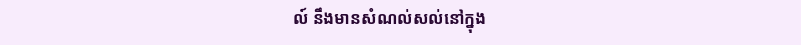ល៍ នឹងមានសំណល់សល់នៅក្នុង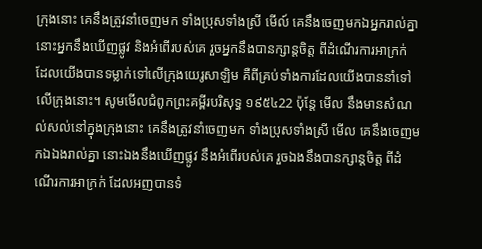ក្រុងនោះ គេនឹងត្រូវនាំចេញមក ទាំងប្រុសទាំងស្រី មើល៍ គេនឹងចេញមកឯអ្នករាល់គ្នា នោះអ្នកនឹងឃើញផ្លូវ និងអំពើរបស់គេ រួចអ្នកនឹងបានក្សាន្តចិត្ត ពីដំណើរការអាក្រក់ ដែលយើងបានទម្លាក់ទៅលើក្រុងយេរូសាឡិម គឺពីគ្រប់ទាំងការដែលយើងបាននាំទៅលើក្រុងនោះ។ សូមមើលជំពូកព្រះគម្ពីរបរិសុទ្ធ ១៩៥៤22 ប៉ុន្តែ មើល នឹងមានសំណល់សល់នៅក្នុងក្រុងនោះ គេនឹងត្រូវនាំចេញមក ទាំងប្រុសទាំងស្រី មើល គេនឹងចេញមកឯឯងរាល់គ្នា នោះឯងនឹងឃើញផ្លូវ នឹងអំពើរបស់គេ រួចឯងនឹងបានក្សាន្តចិត្ត ពីដំណើរការអាក្រក់ ដែលអញបានទំ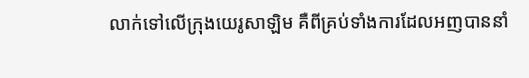លាក់ទៅលើក្រុងយេរូសាឡិម គឺពីគ្រប់ទាំងការដែលអញបាននាំ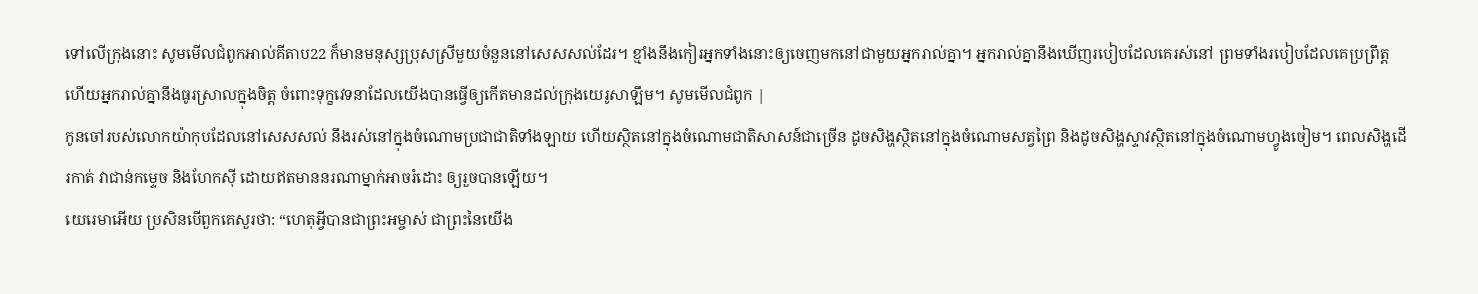ទៅលើក្រុងនោះ សូមមើលជំពូកអាល់គីតាប22 ក៏មានមនុស្សប្រុសស្រីមួយចំនួននៅសេសសល់ដែរ។ ខ្មាំងនឹងកៀរអ្នកទាំងនោះឲ្យចេញមកនៅជាមួយអ្នករាល់គ្នា។ អ្នករាល់គ្នានឹងឃើញរបៀបដែលគេរស់នៅ ព្រមទាំងរបៀបដែលគេប្រព្រឹត្ត ហើយអ្នករាល់គ្នានឹងធូរស្រាលក្នុងចិត្ត ចំពោះទុក្ខវេទនាដែលយើងបានធ្វើឲ្យកើតមានដល់ក្រុងយេរូសាឡឹម។ សូមមើលជំពូក |
កូនចៅរបស់លោកយ៉ាកុបដែលនៅសេសសល់ នឹងរស់នៅក្នុងចំណោមប្រជាជាតិទាំងឡាយ ហើយស្ថិតនៅក្នុងចំណោមជាតិសាសន៍ជាច្រើន ដូចសិង្ហស្ថិតនៅក្នុងចំណោមសត្វព្រៃ និងដូចសិង្ហស្ទាវស្ថិតនៅក្នុងចំណោមហ្វូងចៀម។ ពេលសិង្ហដើរកាត់ វាជាន់កម្ទេច និងហែកស៊ី ដោយឥតមាននរណាម្នាក់អាចរំដោះ ឲ្យរួចបានឡើយ។
យេរេមាអើយ ប្រសិនបើពួកគេសួរថា: “ហេតុអ្វីបានជាព្រះអម្ចាស់ ជាព្រះនៃយើង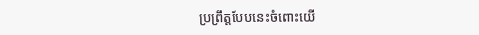ប្រព្រឹត្តបែបនេះចំពោះយើ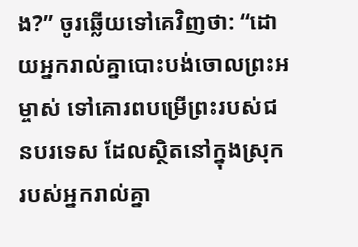ង?” ចូរឆ្លើយទៅគេវិញថា: “ដោយអ្នករាល់គ្នាបោះបង់ចោលព្រះអម្ចាស់ ទៅគោរពបម្រើព្រះរបស់ជនបរទេស ដែលស្ថិតនៅក្នុងស្រុករបស់អ្នករាល់គ្នា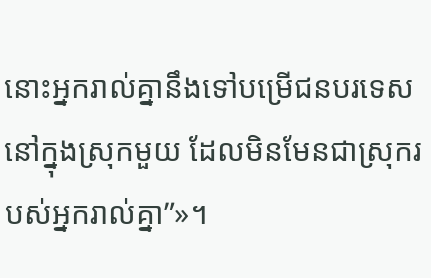នោះអ្នករាល់គ្នានឹងទៅបម្រើជនបរទេសនៅក្នុងស្រុកមួយ ដែលមិនមែនជាស្រុករបស់អ្នករាល់គ្នា”»។